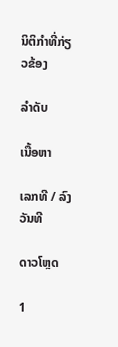ນິຕິກຳທີ່ກ່ຽວຂ້ອງ

ລຳດັບ

ເນື້ອຫາ

ເລກທີ / ລົງວັນທີ

ດາວໂຫຼດ

1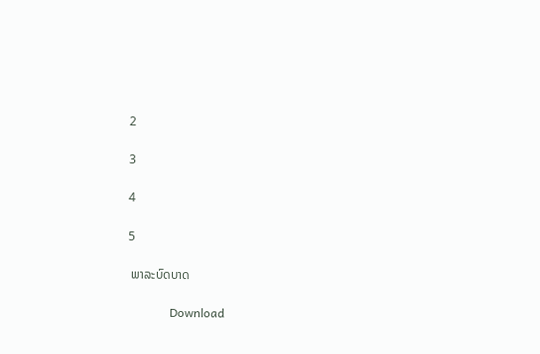2

3

4

5

 ພາລະບົດບາດ

              Download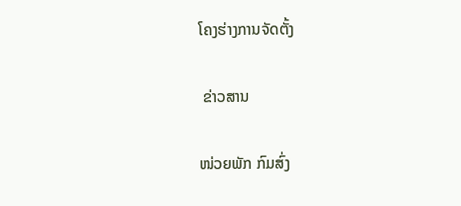ໂຄງຮ່າງການຈັດຕັ້ງ

 ຂ່າວສານ

ໜ່ວຍພັກ ກົມສົ່ງ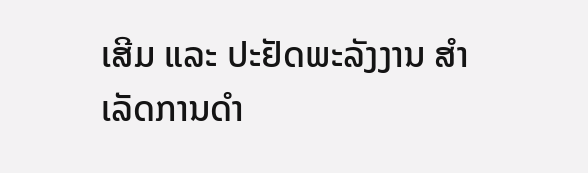ເສີມ ແລະ ປະຢັດພະລັງງານ ສຳເລັດການດຳ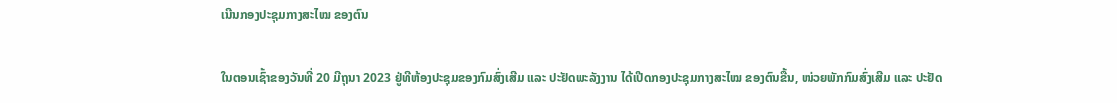ເນີນກອງປະຊຸມກາງສະໄໝ ຂອງຕົນ

ໃນຕອນເຊົ້າຂອງວັນທີ່ 20 ມີຖຸນາ 2023 ຢູ່ທີຫ້ອງປະຊຸມຂອງກົມສົ່ງເສີມ ແລະ ປະຢັດພະລັງງານ ໄດ້ເປີດກອງປະຊຸມກາງສະໄໝ ຂອງຕົນຂື້ນ, ໜ່ວຍພັກກົມສົ່ງເສີມ ແລະ ປະຢັດ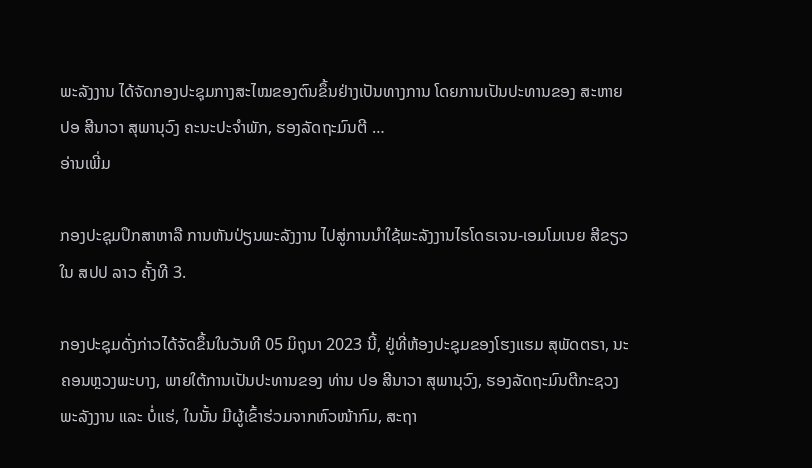ພະລັງງານ ໄດ້ຈັດກອງປະຊຸມກາງສະໄໝຂອງຕົນຂຶ້ນຢ່າງເປັນທາງການ ໂດຍການເປັນປະທານຂອງ ສະຫາຍ ປອ ສີນາວາ ສຸພານຸວົງ ຄະນະປະຈໍາພັກ, ຮອງລັດຖະມົນຕີ …
ອ່ານເພີ່ມ

ກອງປະຊຸມປຶກສາຫາລື ການຫັນປ່ຽນພະລັງງານ ໄປສູ່ການນໍາໃຊ້ພະລັງງານໄຮໂດຣເຈນ-ເອມໂມເນຍ ສີຂຽວ ໃນ ສປປ ລາວ ຄັ້ງທີ 3.

ກອງປະຊຸມດັ່ງກ່າວໄດ້ຈັດຂຶ້ນໃນວັນທີ 05 ມິຖຸນາ 2023 ນີ້, ຢູ່ທີ່ຫ້ອງປະຊຸມຂອງໂຮງແຮມ ສຸພັດຕຣາ, ນະຄອນຫຼວງພະບາງ, ພາຍໃຕ້ການເປັນປະທານຂອງ ທ່ານ ປອ ສີນາວາ ສຸພານຸວົງ, ຮອງລັດຖະມົນຕີກະຊວງ ພະລັງງານ ແລະ ບໍ່ແຮ່, ໃນນັ້ນ ມີຜູ້ເຂົ້າຮ່ວມຈາກຫົວໜ້າກົມ, ສະຖາ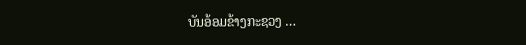ບັນອ້ອມຂ້າງກະຊວງ …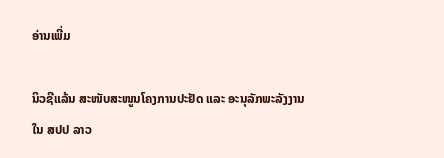ອ່ານເພີ່ມ

ນິວຊີແລ້ນ ສະໜັບສະໜູນໂຄງການປະຢັດ ແລະ ອະນຸລັກພະລັງງານ ໃນ ສປປ ລາວ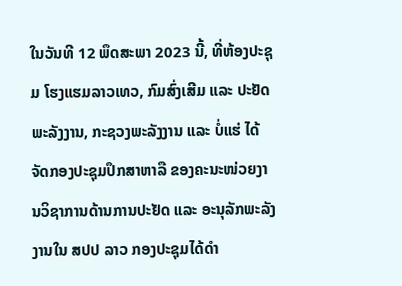ໃນວັນທີ 12 ພຶດສະພາ 2023 ນີ້, ທີ່ຫ້ອງປະຊຸມ ໂຮງແຮມລາວເທວ, ກົມສົ່ງເສີມ ແລະ ປະຢັດພະລັງງານ, ກະຊວງພະລັງງານ ແລະ ບໍ່ແຮ່ ໄດ້ຈັດກອງປະຊຸມປຶກສາຫາລື ຂອງຄະນະໜ່ວຍງານວິຊາການດ້ານການປະຢັດ ແລະ ອະນຸລັກພະລັງງານໃນ ສປປ ລາວ ກອງປະຊຸມໄດ້ດໍາ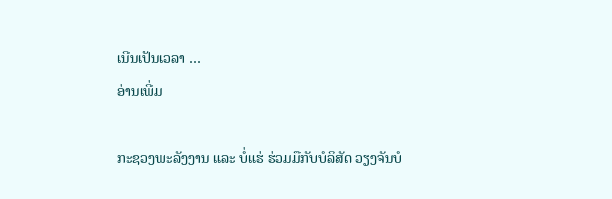ເນີນເປັນເວລາ …
ອ່ານເພີ່ມ

ກະຊວງພະລັງງານ ແລະ ບໍ່ແຮ່ ຮ່ວມມືກັບບໍລິສັດ ວຽງຈັນບໍ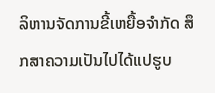ລິຫານຈັດການຂີ້ເຫຍື້ອຈຳກັດ ສຶກສາຄວາມເປັນໄປໄດ້ແປຮູບ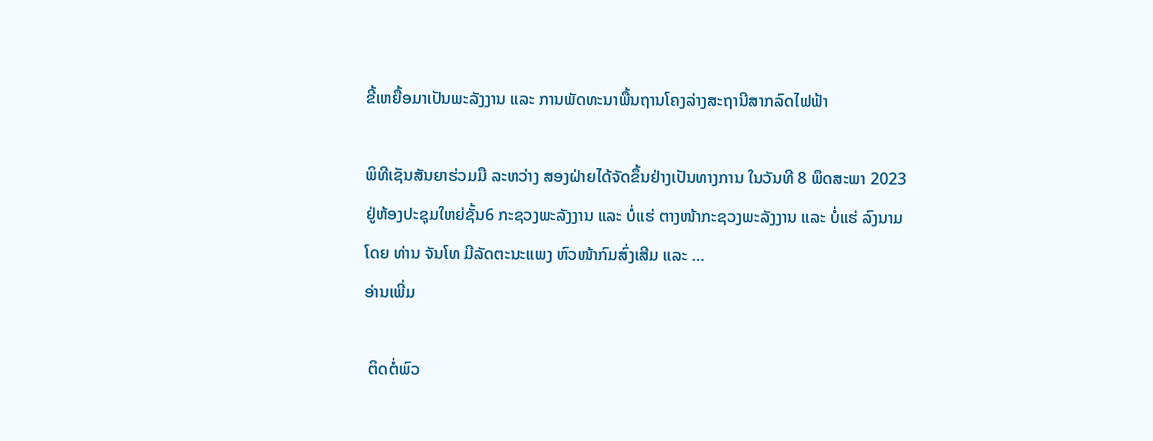ຂີ້ເຫຍື້ອມາເປັນພະລັງງານ ແລະ ການພັດທະນາພື້ນຖານໂຄງລ່າງສະຖານີສາກລົດໄຟຟ້າ

ພິທີເຊັນສັນຍາຮ່ວມມື ລະຫວ່າງ ສອງຝ່າຍໄດ້ຈັດຂຶ້ນຢ່າງເປັນທາງການ ໃນວັນທີ 8 ພຶດສະພາ 2023 ຢູ່ຫ້ອງປະຊຸມໃຫຍ່ຊັ້ນ6 ກະຊວງພະລັງງານ ແລະ ບໍ່ແຮ່ ຕາງໜ້າກະຊວງພະລັງງານ ແລະ ບໍ່ແຮ່ ລົງນາມໂດຍ ທ່ານ ຈັນໂທ ມີລັດຕະນະແພງ ຫົວໜ້າກົມສົ່ງເສີມ ແລະ …
ອ່ານເພີ່ມ

 ຕິດຕໍ່ພົວ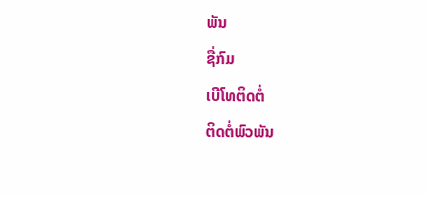ພັນ
ຊື່ກົມ
ເບີໂທຕິດຕໍ່
ຕິດຕໍ່ພົວພັນ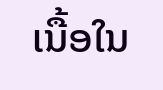ເນື້ອໃນ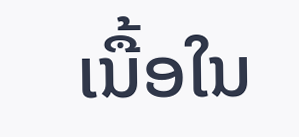ເນື້ອໃນ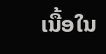ເນື້ອໃນ